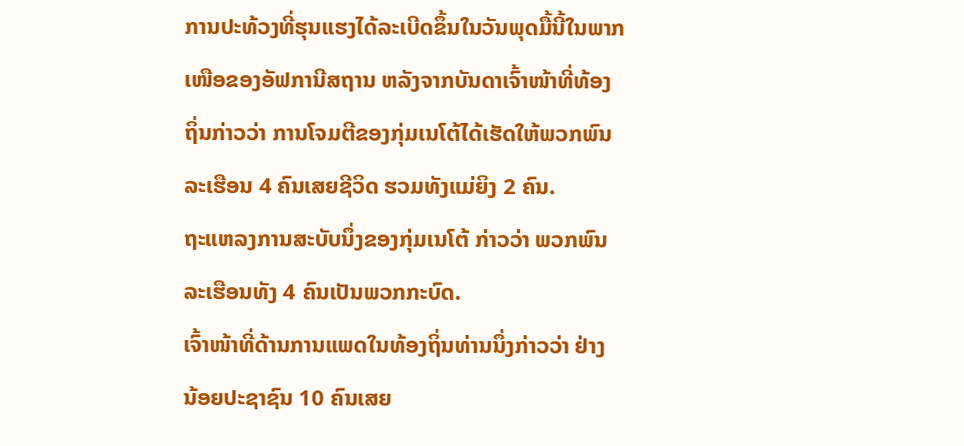ການປະທ້ວງທີ່ຮຸນແຮງໄດ້ລະເບີດຂຶ້ນໃນວັນພຸດມື້ນີ້ໃນພາກ
ເໜືອຂອງອັຟການີສຖານ ຫລັງຈາກບັນດາເຈົ້າໜ້າທີ່ທ້ອງ
ຖິ່ນກ່າວວ່າ ການໂຈມຕີຂອງກຸ່ມເນໂຕ້ໄດ້ເຮັດໃຫ້ພວກພົນ
ລະເຮືອນ 4 ຄົນເສຍຊີວິດ ຮວມທັງແມ່ຍິງ 2 ຄົນ.
ຖະແຫລງການສະບັບນຶ່ງຂອງກຸ່ມເນໂຕ້ ກ່າວວ່າ ພວກພົນ
ລະເຮືອນທັງ 4 ຄົນເປັນພວກກະບົດ.
ເຈົ້າໜ້າທີ່ດ້ານການແພດໃນທ້ອງຖິ່ນທ່ານນຶ່ງກ່າວວ່າ ຢ່າງ
ນ້ອຍປະຊາຊົນ 10 ຄົນເສຍ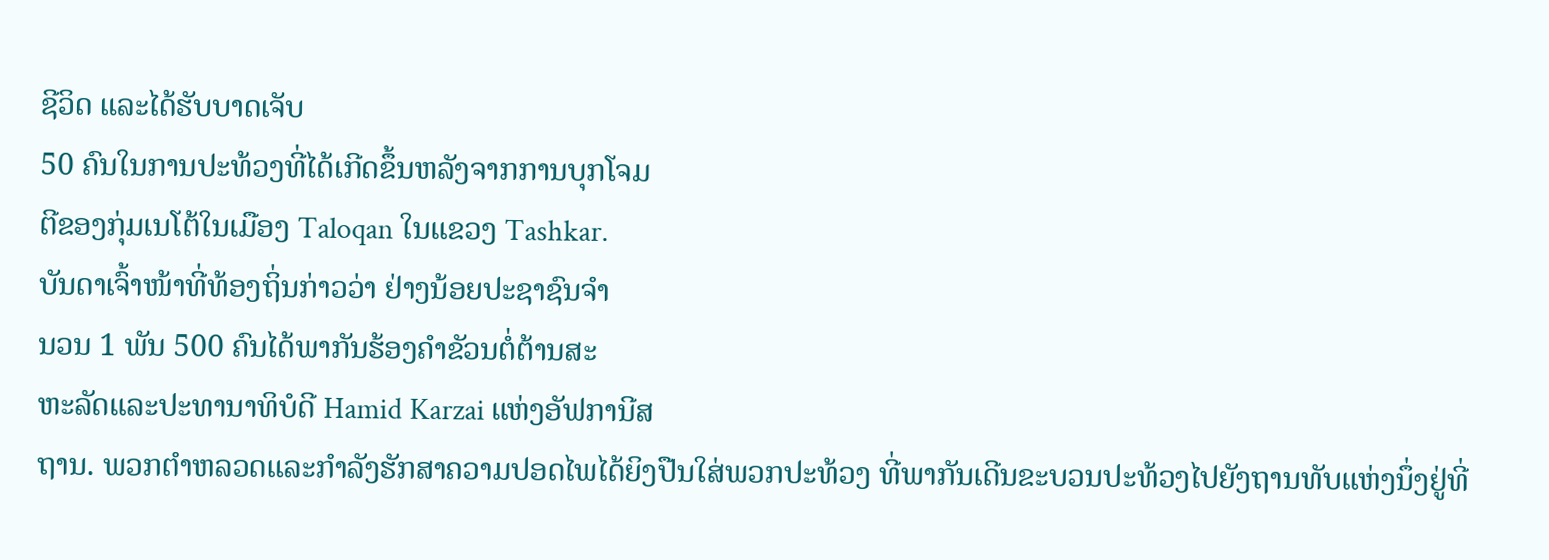ຊີວິດ ແລະໄດ້ຮັບບາດເຈັບ
50 ຄົນໃນການປະທ້ວງທີ່ໄດ້ເກີດຂຶ້ນຫລັງຈາກການບຸກໂຈມ
ຕີຂອງກຸ່ມເນໂຕ້ໃນເມືອງ Taloqan ໃນແຂວງ Tashkar.
ບັນດາເຈົ້າໜ້າທີ່ທ້ອງຖິ່ນກ່າວວ່າ ຢ່າງນ້ອຍປະຊາຊົນຈໍາ
ນວນ 1 ພັນ 500 ຄົນໄດ້ພາກັນຮ້ອງຄໍາຂັວນຕໍ່ຕ້ານສະ
ຫະລັດແລະປະທານາທິບໍດີ Hamid Karzai ແຫ່ງອັຟການີສ
ຖານ. ພວກຕໍາຫລວດແລະກໍາລັງຮັກສາຄວາມປອດໄພໄດ້ຍິງປືນໃສ່ພວກປະທ້ວງ ທີ່ພາກັນເດີນຂະບວນປະທ້ວງໄປຍັງຖານທັບແຫ່ງນຶ່ງຢູ່ທີ່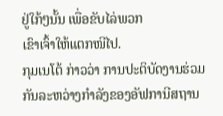ຢູ່ໃກ້ໆນັ້ນ ເພື່ອຂັບໄລ່ພວກ
ເຂົາເຈົ້າໃຫ້ແຕກໜີໄປ.
ກຸມເນໂຕ້ ກ່າວວ່າ ການປະຕິບັດງານຮ່ວມກັນລະຫວ່າງກໍາລັງຂອງອັຟການີສຖານ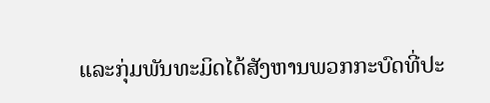ແລະກຸ່ມພັນທະມິດໄດ້ສັງຫານພວກກະບົດທີ່ປະ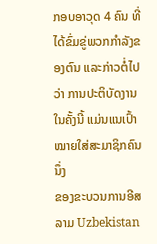ກອບອາວຸດ 4 ຄົນ ທີ່ໄດ້ຂົ່ມຂູ່ພວກກໍາລັງຂອງຕົນ ແລະກ່າວຕໍ່ໄປວ່າ ການປະຕິບັດງານໃນຄັ້ງນີ້ ແມ່ນແນເປົ້າໝາຍໃສ່ສະມາຊິກຄົນນຶ່ງ
ຂອງຂະບວນການອີສລາມ Uzbekistan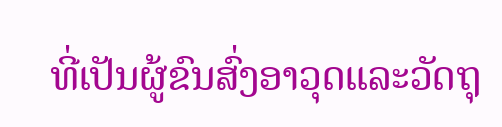ທີ່ເປັນຜູ້ຂົນສົ່ງອາວຸດແລະວັດຖຸ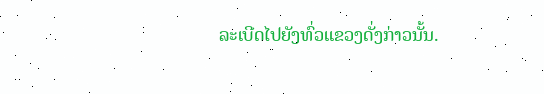ລະເບີດໄປຍັງທົ່ວແຂວງດັ່ງກ່າວນັ້ນ.